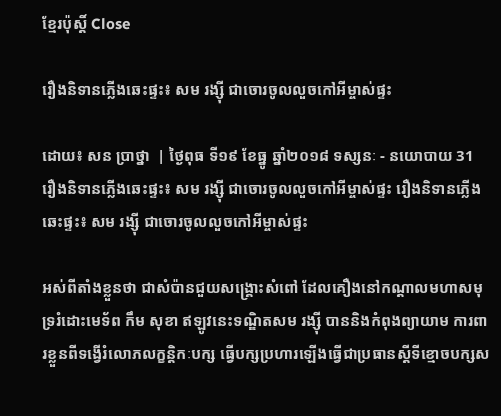ខ្មែរប៉ុស្ដិ៍ Close

រឿងនិទានភ្លើងឆេះផ្ទះ៖ សម រង្ស៊ី ជាចោរចូលលួចកៅអីម្ចាស់ផ្ទះ

ដោយ៖ សន ប្រាថ្នា  | ថ្ងៃពុធ ទី១៩ ខែធ្នូ ឆ្នាំ២០១៨ ទស្សនៈ - នយោបាយ 31
រឿងនិទានភ្លើងឆេះផ្ទះ៖ សម រង្ស៊ី ជាចោរចូលលួចកៅអីម្ចាស់ផ្ទះ រឿងនិទានភ្លើងឆេះផ្ទះ៖ សម រង្ស៊ី ជាចោរចូលលួចកៅអីម្ចាស់ផ្ទះ

អស់ពីតាំងខ្លួនថា ជាសំប៉ានជួយសង្គ្រោះសំពៅ ដែលគឿងនៅកណ្តាលមហាសមុទ្ររំដោះមេទ័ព កឹម សុខា ឥឡូវនេះទណ្ឌិតសម រង្ស៊ី បាននិងកំពុងព្យាយាម ការពារខ្លួនពីទង្វើរំលោភលក្ខន្តិកៈបក្ស ធ្វើបក្សប្រហារឡើងធ្វើជាប្រធានស្តីទីខ្មោចបក្សស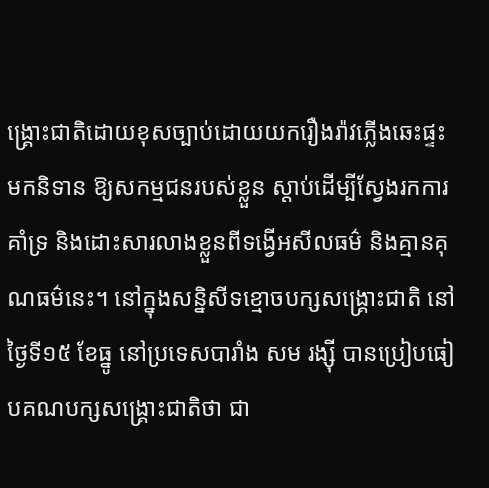ង្គ្រោះជាតិដោយខុសច្បាប់ដោយយករឿងរ៉ាវភ្លើងឆេះផ្ទះមកនិទាន ឱ្យសកម្មជនរបស់ខ្លួន ស្តាប់ដើម្បីស្វែងរកការគាំទ្រ និងដោះសារលាងខ្លួនពីទង្វើអសីលធម៌ និងគ្មានគុណធម៌នេះ។ នៅក្នុងសន្និសីទខ្មោចបក្សសង្គ្រោះជាតិ នៅថ្ងៃទី១៥ ខែធ្នូ នៅប្រទេសបារាំង សម រង្ស៊ី បានប្រៀបធៀបគណបក្សសង្គ្រោះជាតិថា ជា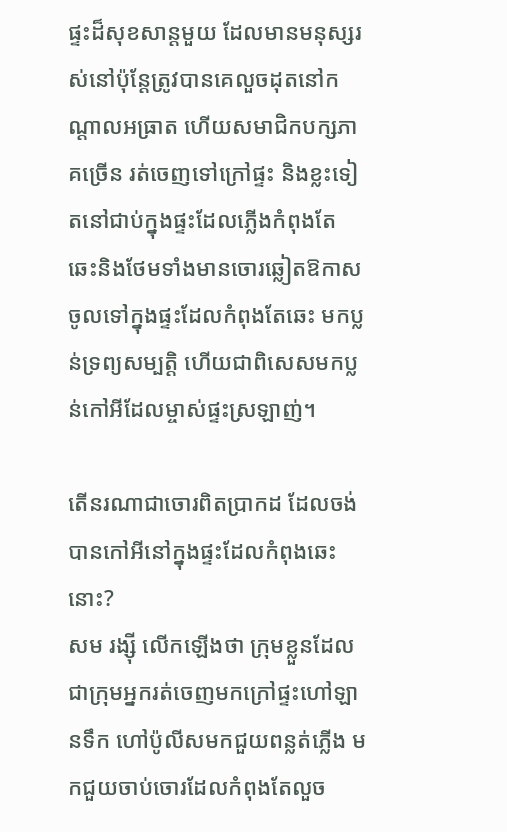ផ្ទះដ៏សុខសាន្តមួយ ដែលមានមនុស្សរស់នៅប៉ុន្តែត្រូវបានគេលួចដុតនៅកណ្តាលអធ្រាត ហើយសមាជិកបក្សភាគច្រើន រត់ចេញទៅក្រៅផ្ទះ និងខ្លះទៀតនៅជាប់ក្នុងផ្ទះដែលភ្លើងកំពុងតែ ឆេះនិងថែមទាំងមានចោរឆ្លៀតឱកាសចូលទៅក្នុងផ្ទះដែលកំពុងតែឆេះ មកប្លន់ទ្រព្យសម្បត្តិ ហើយជាពិសេសមកប្លន់កៅអីដែលម្ចាស់ផ្ទះស្រឡាញ់។

តើនរណាជាចោរពិតប្រាកដ ដែលចង់បានកៅអីនៅក្នុងផ្ទះដែលកំពុងឆេះនោះ?
សម រង្ស៊ី លើកឡើងថា ក្រុមខ្លួនដែលជាក្រុមអ្នករត់ចេញមកក្រៅផ្ទះហៅឡានទឹក ហៅប៉ូលីសមកជួយពន្លត់ភ្លើង មកជួយចាប់ចោរដែលកំពុងតែលួច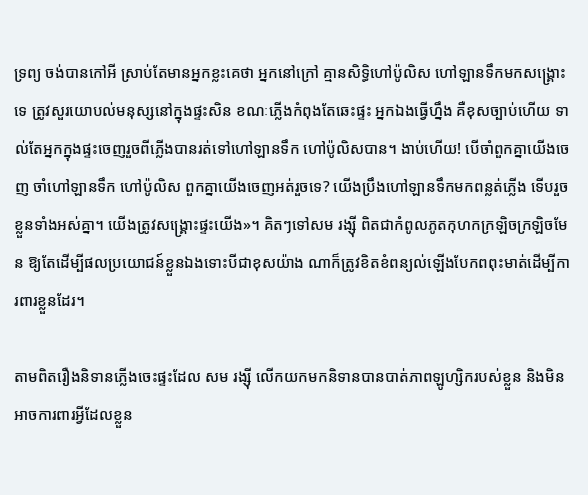ទ្រព្យ ចង់បានកៅអី ស្រាប់តែមានអ្នកខ្លះគេថា អ្នកនៅក្រៅ គ្មានសិទ្ធិហៅប៉ូលិស ហៅឡានទឹកមកសង្គ្រោះទេ ត្រូវសួរយោបល់មនុស្សនៅក្នុងផ្ទះសិន ខណៈភ្លើងកំពុងតែឆេះផ្ទះ អ្នកឯងធ្វើហ្នឹង គឺខុសច្បាប់ហើយ ទាល់តែអ្នកក្នុងផ្ទះចេញរួចពីភ្លើងបានរត់ទៅហៅឡានទឹក ហៅប៉ូលិសបាន។ ងាប់ហើយ! បើចាំពួកគ្នាយើងចេញ ចាំហៅឡានទឹក ហៅប៉ូលិស ពួកគ្នាយើងចេញអត់រួចទេ? យើងប្រឹងហៅឡានទឹកមកពន្លត់ភ្លើង ទើបរួចខ្លួនទាំងអស់គ្នា។ យើងត្រូវសង្គ្រោះផ្ទះយើង»។ គិតៗទៅសម រង្ស៊ី ពិតជាកំពូលភូតកុហកក្រឡិចក្រឡិចមែន ឱ្យតែដើម្បីផលប្រយោជន៍ខ្លួនឯងទោះបីជាខុសយ៉ាង ណាក៏ត្រូវខិតខំពន្យល់ឡើងបែកពពុះមាត់ដើម្បីការពារខ្លួនដែរ។

តាមពិតរឿងនិទានភ្លើងចេះផ្ទះដែល សម រង្ស៊ី លើកយកមកនិទានបានបាត់ភាពឡូហ្សិករបស់ខ្លួន និងមិនអាចការពារអ្វីដែលខ្លួន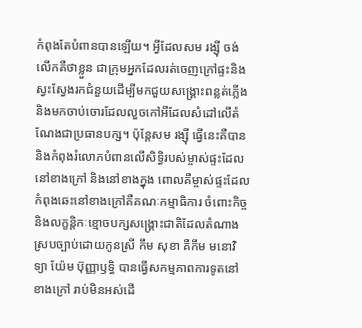កំពុងតែបំពានបានឡើយ។ អ្វីដែលសម រង្ស៊ី ចង់លើកគឺថាខ្លួន ជាក្រុមអ្នកដែលរត់ចេញក្រៅផ្ទះនិងស្វះស្វែងរកជំនួយដើម្បីមកជួយសង្គ្រោះពន្លត់ភ្លើងនិងមកចាប់ចោរដែលលួចកៅអីដែលសំដៅលើតំណែងជាប្រធានបក្ស។ ប៉ុន្តែសម រង្ស៊ី ធ្វើនេះគឺបាននិងកំពុងរំលោភបំពានលើសិទ្ធិរបស់ម្ចាស់ផ្ទះដែលនៅខាងក្រៅ និងនៅខាងក្នុង ពោលគឺម្ចាស់ផ្ទះដែលកំពុងឆេះនៅខាងក្រៅគឺគណៈកម្មាធិការ ចំពោះកិច្ច និងលក្ខន្តិកៈខ្មោចបក្សសង្គ្រោះជាតិដែលតំណាងស្របច្បាប់ដោយកូនស្រី កឹម សុខា គឺកឹម មនោវិទ្យា យ៉ែម ប៊ុញ្ញាឫទ្ធិ បានធ្វើសកម្មភាពការទូតនៅខាងក្រៅ រាប់មិនអស់ដើ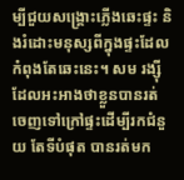ម្បីជួយសង្គ្រោះភ្លើងឆេះផ្ទះ និងរំដោះមនុស្សពីក្នុងផ្ទះដែលកំពុងតែឆេះនេះ។ សម រង្ស៊ី ដែលអះអាងថាខ្លួនបានរត់ចេញទៅក្រៅផ្ទះដើម្បីរកជំនួយ តែទីបំផុត បានរត់មក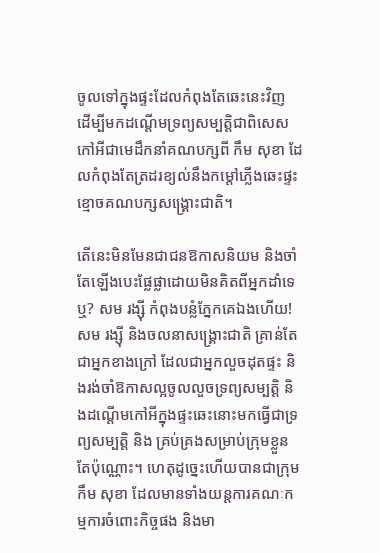ចូលទៅក្នុងផ្ទះដែលកំពុងតែឆេះនេះវិញ ដើម្បីមកដណ្តើមទ្រព្យសម្បត្តិជាពិសេសកៅអីជាមេដឹកនាំគណបក្សពី កឹម សុខា ដែលកំពុងតែត្រដរខ្យល់នឹងកម្តៅភ្លើងឆេះផ្ទះខ្មោចគណបក្សសង្គ្រោះជាតិ។

តើនេះមិនមែនជាជនឱកាសនិយម និងចាំតែឡើងបេះផ្លែផ្លាដោយមិនគិតពីអ្នកដាំទេឬ? សម រង្ស៊ី កំពុងបន្លំភ្នែកគេឯងហើយ! សម រង្ស៊ី និងចលនាសង្គ្រោះជាតិ គ្រាន់តែជាអ្នកខាងក្រៅ ដែលជាអ្នកលួចដុតផ្ទះ និងរង់ចាំឱកាសល្អចូលលួចទ្រព្យសម្បត្តិ និងដណ្តើមកៅអីក្នុងផ្ទះឆេះនោះមកធ្វើជាទ្រព្យសម្បត្តិ និង គ្រប់គ្រងសម្រាប់ក្រុមខ្លួនតែប៉ុណ្ណោះ។ ហេតុដូច្នេះហើយបានជាក្រុមកឹម សុខា ដែលមានទាំងយន្តការគណៈកម្មការចំពោះកិច្ចផង និងមា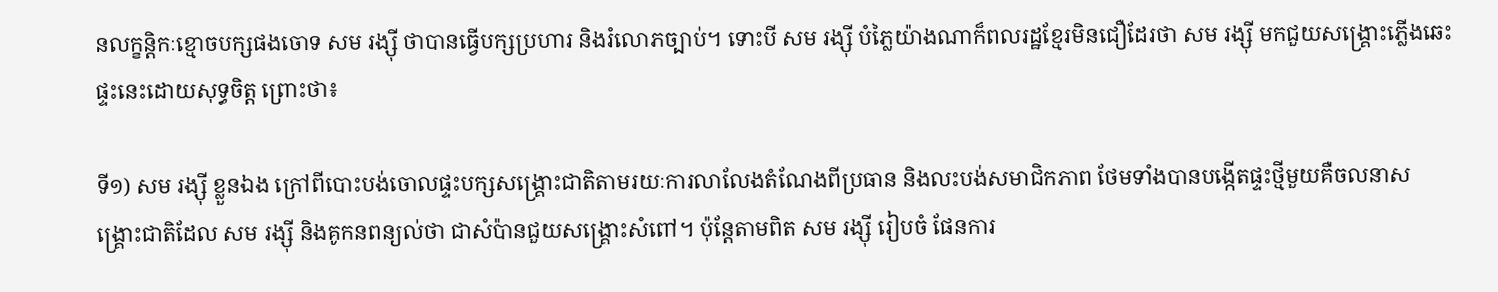នលក្ខន្តិកៈខ្មោចបក្សផងចោទ សម រង្ស៊ី ថាបានធ្វើបក្សប្រហារ និងរំលោភច្បាប់។ ទោះបី សម រង្ស៊ី បំភ្លៃយ៉ាងណាក៏ពលរដ្ឋខ្មែរមិនជឿដែរថា សម រង្ស៊ី មកជួយសង្គ្រោះភ្លើងឆេះផ្ទះនេះដោយសុទ្ធចិត្ត ព្រោះថា៖

ទី១) សម រង្ស៊ី ខ្លួនឯង ក្រៅពីបោះបង់ចោលផ្ទះបក្សសង្គ្រោះជាតិតាមរយៈការលាលែងតំណែងពីប្រធាន និងលះបង់សមាជិកភាព ថែមទាំងបានបង្កើតផ្ទះថ្មីមួយគឺចលនាសង្គ្រោះជាតិដែល សម រង្ស៊ី និងគូកនពន្យល់ថា ជាសំប៉ានជួយសង្គ្រោះសំពៅ។ ប៉ុន្តែតាមពិត សម រង្ស៊ី រៀបចំ ផែនការ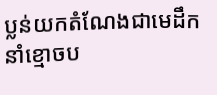ប្លន់យកតំណែងជាមេដឹកនាំខ្មោចប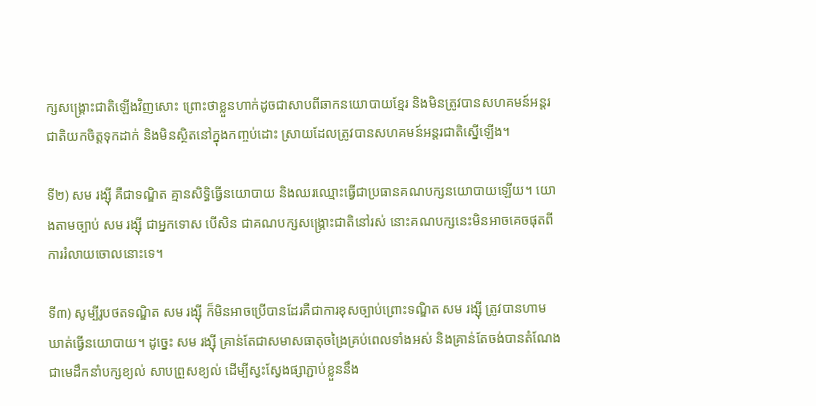ក្សសង្គ្រោះជាតិឡើងវិញសោះ ព្រោះថាខ្លួនហាក់ដូចជាសាបពីឆាកនយោបាយខ្មែរ និងមិនត្រូវបានសហគមន៍អន្តរជាតិយកចិត្តទុកដាក់ និងមិនស្ថិតនៅក្នុងកញ្ចប់ដោះ ស្រាយដែលត្រូវបានសហគមន៍អន្តរជាតិស្នើឡើង។

ទី២) សម រង្ស៊ី គឺជាទណ្ឌិត គ្មានសិទ្ធិធ្វើនយោបាយ និងឈរឈ្មោះធ្វើជាប្រធានគណបក្សនយោបាយឡើយ។ យោងតាមច្បាប់ សម រង្ស៊ី ជាអ្នកទោស បើសិន ជាគណបក្សសង្គ្រោះជាតិនៅរស់ នោះគណបក្សនេះមិនអាចគេចផុតពីការរំលាយចោលនោះទេ។

ទី៣) សូម្បីរូបថតទណ្ឌិត សម រង្ស៊ី ក៏មិនអាចប្រើបានដែរគឺជាការខុសច្បាប់ព្រោះទណ្ឌិត សម រង្ស៊ី ត្រូវបានហាម ឃាត់ធ្វើនយោបាយ។ ដូច្នេះ សម រង្ស៊ី គ្រាន់តែជាសមាសធាតុចង្រៃគ្រប់ពេលទាំងអស់ និងគ្រាន់តែចង់បានតំណែងជាមេដឹកនាំបក្សខ្យល់ សាបព្រួសខ្យល់ ដើម្បីស្វះស្វែងផ្សាភ្ជាប់ខ្លួននឹង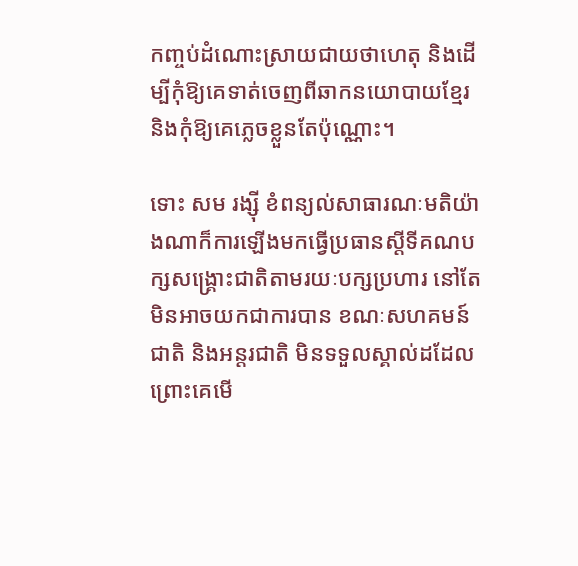កញ្ចប់ដំណោះស្រាយជាយថាហេតុ និងដើម្បីកុំឱ្យគេទាត់ចេញពីឆាកនយោបាយខ្មែរ និងកុំឱ្យគេភ្លេចខ្លួនតែប៉ុណ្ណោះ។

ទោះ សម រង្ស៊ី ខំពន្យល់សាធារណៈមតិយ៉ាងណាក៏ការឡើងមកធ្វើប្រធានស្តីទីគណបក្សសង្គ្រោះជាតិតាមរយៈបក្សប្រហារ នៅតែមិនអាចយកជាការបាន ខណៈសហគមន៍ជាតិ និងអន្តរជាតិ មិនទទួលស្គាល់ដដែលព្រោះគេមើ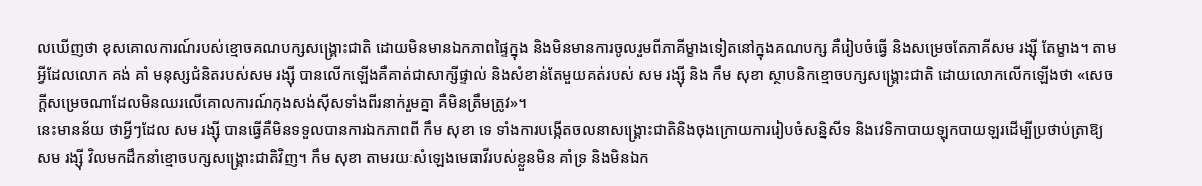លឃើញថា ខុសគោលការណ៍របស់ខ្មោចគណបក្សសង្រ្គោះជាតិ ដោយមិនមានឯកភាពផ្ទៃក្នុង និងមិនមានការចូលរួមពីភាគីម្ខាងទៀតនៅក្នុងគណបក្ស គឺរៀបចំធ្វើ និងសម្រេចតែភាគីសម រង្ស៊ី តែម្ខាង។ តាមអ្វីដែលលោក គង់ គាំ មនុស្សជំនិតរបស់សម រង្ស៊ី បានលើកឡើងគឺគាត់ជាសាក្សីផ្ទាល់ និងសំខាន់តែមួយគត់របស់ សម រង្ស៊ី និង កឹម សុខា ស្ថាបនិកខ្មោចបក្សសង្គ្រោះជាតិ ដោយលោកលើកឡើងថា «សេចក្តីសម្រេចណាដែលមិនឈរលើគោលការណ៍កុងសង់ស៊ីសទាំងពីរនាក់រួមគ្នា គឺមិនត្រឹមត្រូវ»។
នេះមានន័យ ថាអ្វីៗដែល សម រង្ស៊ី បានធ្វើគឺមិនទទួលបានការឯកភាពពី កឹម សុខា ទេ ទាំងការបង្កើតចលនាសង្គ្រោះជាតិនិងចុងក្រោយការរៀបចំសន្និសីទ និងវេទិកាបាយឡុកបាយឡរដើម្បីប្រថាប់ត្រាឱ្យសម រង្ស៊ី វិលមកដឹកនាំខ្មោចបក្សសង្គ្រោះជាតិវិញ។ កឹម សុខា តាមរយៈសំឡេងមេធាវីរបស់ខ្លួនមិន គាំទ្រ និងមិនឯក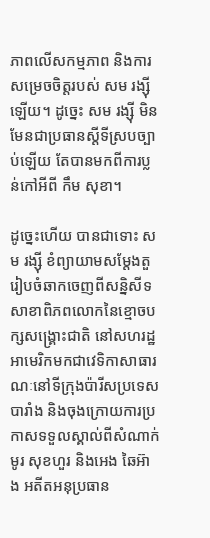ភាពលើសកម្មភាព និងការសម្រេចចិត្តរបស់ សម រង្ស៊ីឡើយ។ ដូច្នេះ សម រង្ស៊ី មិនមែនជាប្រធានស្តីទីស្របច្បាប់ឡើយ តែបានមកពីការប្លន់កៅអីពី កឹម សុខា។

ដូច្នេះហើយ បានជាទោះ សម រង្ស៊ី ខំព្យាយាមសម្តែងតួរៀបចំឆាកចេញពីសន្និសីទសាខាពិភពលោកនៃខ្មោចបក្សសង្គ្រោះជាតិ នៅសហរដ្ឋអាមេរិកមកជាវេទិកាសាធារណៈនៅទីក្រុងប៉ារីសប្រទេសបារាំង និងចុងក្រោយការប្រកាសទទួលស្គាល់ពីសំណាក់ មូរ សុខហួរ និងអេង ឆៃអ៊ាង អតីតអនុប្រធាន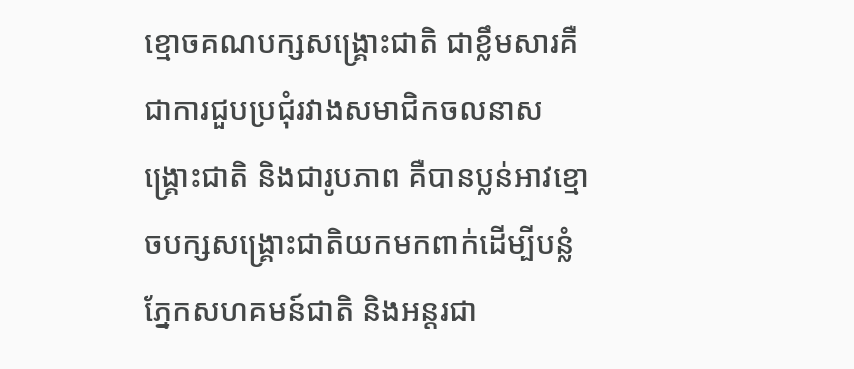ខ្មោចគណបក្សសង្គ្រោះជាតិ ជាខ្លឹមសារគឺជាការជួបប្រជុំរវាងសមាជិកចលនាសង្គ្រោះជាតិ និងជារូបភាព គឺបានប្លន់អាវខ្មោចបក្សសង្គ្រោះជាតិយកមកពាក់ដើម្បីបន្លំភ្នែកសហគមន៍ជាតិ និងអន្តរជា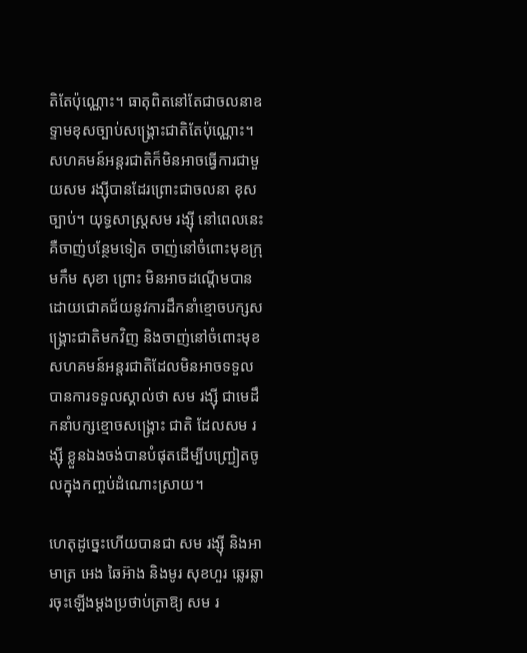តិតែប៉ុណ្ណោះ។ ធាតុពិតនៅតែជាចលនាឧទ្ទាមខុសច្បាប់សង្គ្រោះជាតិតែប៉ុណ្ណោះ។ សហគមន៍អន្តរជាតិក៏មិនអាចធ្វើការជាមួយសម រង្ស៊ីបានដែរព្រោះជាចលនា ខុសច្បាប់។ យុទ្ធសាស្ត្រសម រង្ស៊ី នៅពេលនេះគឺចាញ់បន្ថែមទៀត ចាញ់នៅចំពោះមុខក្រុមកឹម សុខា ព្រោះ មិនអាចដណ្តើមបានដោយជោគជ័យនូវការដឹកនាំខ្មោចបក្សសង្គ្រោះជាតិមកវិញ និងចាញ់នៅចំពោះមុខ សហគមន៍អន្តរជាតិដែលមិនអាចទទួលបានការទទួលស្គាល់ថា សម រង្ស៊ី ជាមេដឹកនាំបក្សខ្មោចសង្គ្រោះ ជាតិ ដែលសម រង្ស៊ី ខ្លួនឯងចង់បានបំផុតដើម្បីបញ្ជ្រៀតចូលក្នុងកញ្ចប់ដំណោះស្រាយ។

ហេតុដូច្នេះហើយបានជា សម រង្ស៊ី និងអាមាត្រ អេង ឆៃអ៊ាង និងមូរ សុខហួរ ឆ្លេរឆ្លារចុះឡើងម្តងប្រថាប់ត្រាឱ្យ សម រ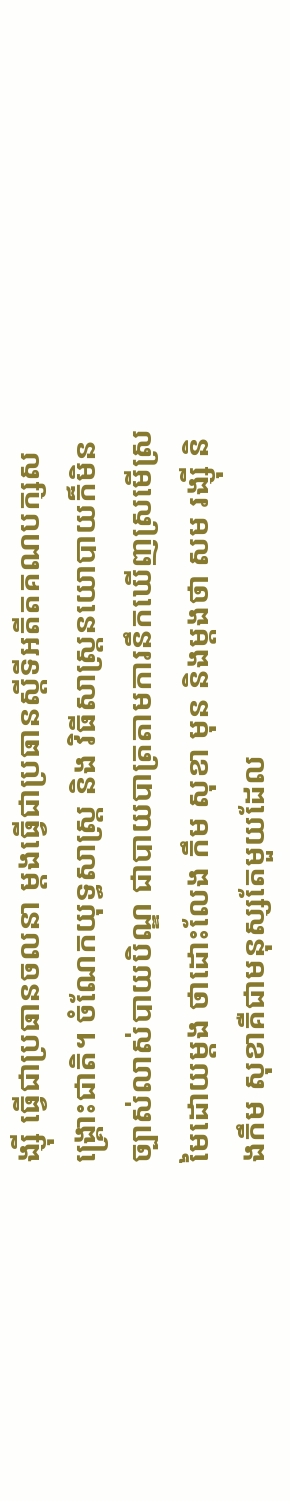ង្ស៊ី ធ្វើជាប្រធានចលនា ម្តងធ្វើជាប្រធានស្តីទីអតីតគណបក្សសង្គ្រោះជាតិ។ ចំណែកយុទ្ធសាស្ត្រ និង វិធីសាស្ត្រនយោបាយក៏មិនច្បាស់លាស់បាយបិណ្ឌ ជាបាយបាត្រតាមការនឹកឃើញស្រមើស្រមៃដោយម្តង ថាដោះលែង កឹម សុខា មុន និងម្តងថា សម រង្ស៊ី និងកឹម សុខាគឺជាមនុស្សតែមួយដែល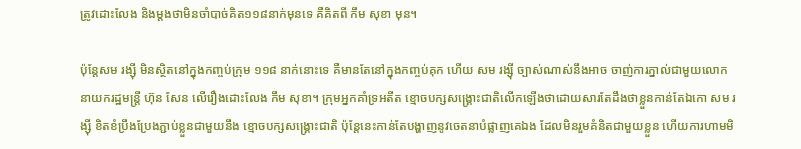ត្រូវដោះលែង និងម្តងថាមិនចាំបាច់គិត១១៨នាក់មុនទេ គឺគិតពី កឹម សុខា មុន។

ប៉ុន្តែសម រង្ស៊ី មិនស្ថិតនៅក្នុងកញ្ចប់ក្រុម ១១៨ នាក់នោះទេ គឺមានតែនៅក្នុងកញ្ចប់គុក ហើយ សម រង្ស៊ី ច្បាស់ណាស់នឹងអាច ចាញ់ការភ្នាល់ជាមួយលោកនាយករដ្ឋមន្ត្រី ហ៊ុន សែន លើរឿងដោះលែង កឹម សុខា។ ក្រុមអ្នកគាំទ្រអតីត ខ្មោចបក្សសង្គ្រោះជាតិលើកឡើងថាដោយសារតែដឹងថាខ្លួនកាន់តែឯកោ សម រង្ស៊ី ខិតខំប្រឹងប្រែងភ្ជាប់ខ្លួនជាមួយនឹង ខ្មោចបក្សសង្គ្រោះជាតិ ប៉ុន្តែនេះកាន់តែបង្ហាញនូវចេតនាបំផ្លាញគេឯង ដែលមិនរួមគំនិតជាមួយខ្លួន ហើយការហាមមិ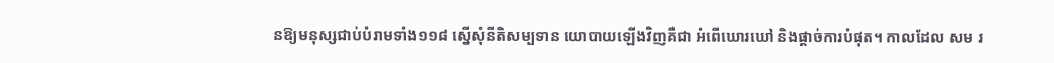នឱ្យមនុស្សជាប់បំរាមទាំង១១៨ ស្នើសុំនីតិសម្បទាន យោបាយឡើងវិញគឺជា អំពើឃោរឃៅ និងផ្តាច់ការបំផុត។ កាលដែល សម រ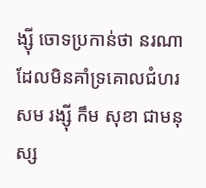ង្ស៊ី ចោទប្រកាន់ថា នរណាដែលមិនគាំទ្រគោលជំហរ សម រង្ស៊ី កឹម សុខា ជាមនុស្ស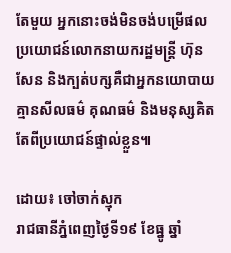តែមួយ អ្នកនោះចង់មិនចង់បម្រើផលប្រយោជន៍លោកនាយករដ្ឋមន្ត្រី ហ៊ុន សែន និងក្បត់បក្សគឺជាអ្នកនយោបាយគ្មានសីលធម៌ គុណធម៌ និងមនុស្សគិតតែពីប្រយោជន៍ផ្ទាល់ខ្លួន៕

ដោយ៖ ចៅចាក់ស្មុក
រាជធានីភ្នំពេញថ្ងៃទី១៩ ខែធ្នូ ឆ្នាំ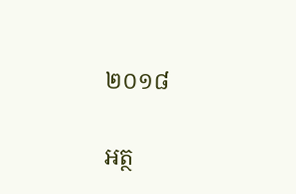២០១៨

អត្ថ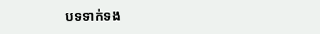បទទាក់ទង